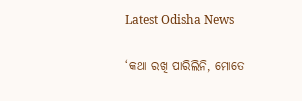Latest Odisha News

‘କଥା ରଖି ପାରିଲିନି, ମୋତେ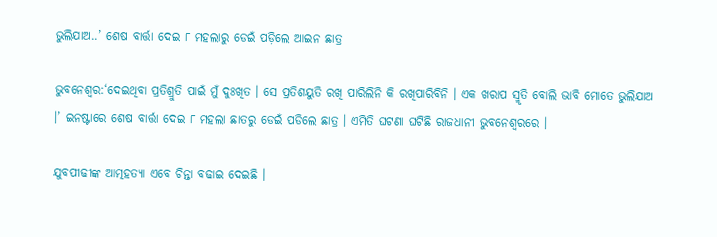ଭୁଲିଯାଅ..’ ଶେଷ ବାର୍ତ୍ତା ଦେଇ ୮ ମହଲାରୁ ଡେଇଁ ପଡ଼ିଲେ ଆଇନ ଛାତ୍ର

ଭୁବନେଶ୍ୱର:‘ଦେଇଥିବା ପ୍ରତିଶ୍ରୁତି ପାଇଁ ମୁଁ ଦୁଃଖିତ । ସେ ପ୍ରତିଶୟୁତି ରଖି ପାରିଲିନି କି ରଖିପାରିବିନି । ଏକ ଖରାପ ସ୍ମୃତି ବୋଲି ଭାବି ମୋତେ ଭୁଲିଯାଅ ।’ ଇନଷ୍ଟାରେ ଶେଷ ବାର୍ତ୍ତା ଦେଇ ୮ ମହଲା ଛାତରୁ ଡେଇଁ ପଡିଲେ ଛାତ୍ର । ଏମିତି ଘଟଣା ଘଟିଛି ରାଜଧାନୀ ଭୁବନେଶ୍ୱରରେ ।

ଯୁବପୀଢୀଙ୍କ ଆତ୍ମହତ୍ୟା ଏବେ ଚିନ୍ତା ବଢାଇ ଦେଇଛି ।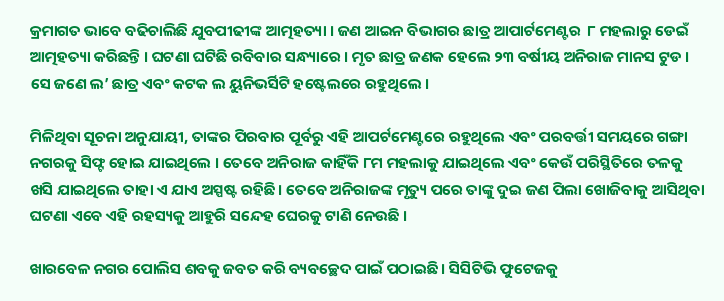କ୍ରମାଗତ ଭାବେ ବଢିଚାଲିଛି ଯୁବପୀଢୀଙ୍କ ଆତ୍ମହତ୍ୟା । ଜଣ ଆଇନ ବିଭାଗର ଛାତ୍ର ଆପାର୍ଟମେଣ୍ଟର  ୮ ମହଲାରୁ ଡେଇଁ ଆତ୍ମହତ୍ୟା କରିଛନ୍ତି । ଘଟଣା ଘଟିଛି ରବିବାର ସନ୍ଧ୍ୟାରେ । ମୃତ ଛାତ୍ର ଜଣକ ହେଲେ ୨୩ ବର୍ଷୀୟ ଅନିରାଜ ମାନସ ଟୁଡ । ସେ ଜଣେ ଲ’ ଛାତ୍ର ଏବଂ କଟକ ଲ ୟୁନିଭର୍ସିଟି ହଷ୍ଟେଲରେ ରହୁଥିଲେ ।

ମିଳିଥିବା ସୂଚନା ଅନୁଯାୟୀ, ତାଙ୍କର ପିରବାର ପୂର୍ବରୁ ଏହି ଆପର୍ଟମେଣ୍ଟରେ ରହୁଥିଲେ ଏବଂ ପରବର୍ତ୍ତୀ ସମୟରେ ଗଙ୍ଗା ନଗରକୁ ସିଫ୍ଟ ହୋଇ ଯାଇଥିଲେ । ତେବେ ଅନିରାଜ କାହିଁକି ୮ମ ମହଲାକୁ ଯାଇଥିଲେ ଏବଂ କେଉଁ ପରିସ୍ଥିତିରେ ତଳକୁ ଖସି ଯାଇଥିଲେ ତାହା ଏ ଯାଏ ଅସ୍ପଷ୍ଟ ରହିଛି। ତେବେ ଅନିରାଜଙ୍କ ମୃତ୍ୟୁ ପରେ ତାଙ୍କୁ ଦୁଇ ଜଣ ପିଲା ଖୋଜିବାକୁ ଆସିଥିବା ଘଟଣା ଏବେ ଏହି ରହସ୍ୟକୁ ଆହୁରି ସନ୍ଦେହ ଘେରକୁ ଟାଣି ନେଉଛି ।

ଖାରବେଳ ନଗର ପୋଲିସ ଶବକୁ ଜବତ କରି ବ୍ୟବଚ୍ଛେଦ ପାଇଁ ପଠାଇଛି । ସିସିଟିଭି ଫୁଟେଜକୁ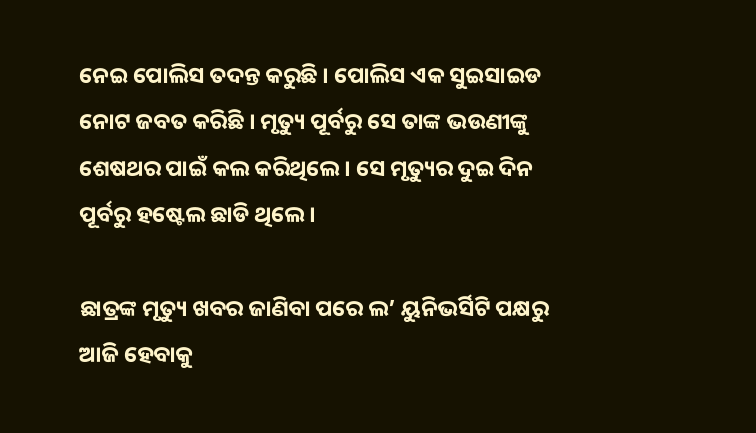ନେଇ ପୋଲିସ ତଦନ୍ତ କରୁଛି । ପୋଲିସ ଏକ ସୁଇସାଇଡ ନୋଟ ଜବତ କରିଛି । ମୃତ୍ୟୁ ପୂର୍ବରୁ ସେ ତାଙ୍କ ଭଉଣୀଙ୍କୁ ଶେଷଥର ପାଇଁ କଲ କରିଥିଲେ । ସେ ମୃତ୍ୟୁର ଦୁଇ ଦିନ ପୂର୍ବରୁ ହଷ୍ଟେଲ ଛାଡି ଥିଲେ ।

ଛାତ୍ରଙ୍କ ମୃତ୍ୟୁ ଖବର ଜାଣିବା ପରେ ଲ’ ୟୁନିଭର୍ସିଟି ପକ୍ଷରୁ ଆଜି ହେବାକୁ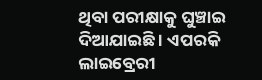ଥିବା ପରୀକ୍ଷାକୁ ଘୁଞ୍ଚାଇ ଦିଆଯାଇଛି । ଏପରକି ଲାଇବ୍ରେରୀ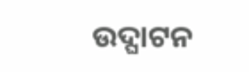ଉଦ୍ଘାଟନ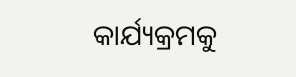କାର୍ଯ୍ୟକ୍ରମକୁ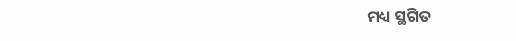ମଧ୍ୟ ସ୍ଥଗିତ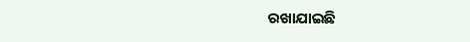ରଖାଯାଇଛି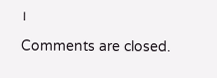।

Comments are closed.